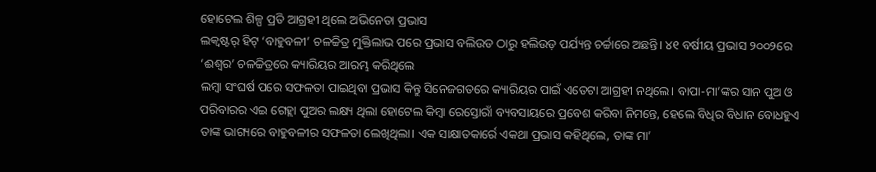ହୋଟେଲ ଶିଳ୍ପ ପ୍ରତି ଆଗ୍ରହୀ ଥିଲେ ଅଭିନେତା ପ୍ରଭାସ
ଲକ୍ବଷ୍ଟର୍ ହିଟ୍ ‘ବାହୁବଳୀ’ ଚଳଚ୍ଚିତ୍ର ମୁକ୍ତିଲାଭ ପରେ ପ୍ରଭାସ ବଲିଉଡ ଠାରୁ ହଲିଉଡ଼ ପର୍ଯ୍ୟନ୍ତ ଚର୍ଚ୍ଚାରେ ଅଛନ୍ତି। ୪୧ ବର୍ଷୀୟ ପ୍ରଭାସ ୨୦୦୨ରେ ‘ଈଶ୍ବର’ ଚଳଚ୍ଚିତ୍ରରେ କ୍ୟାରିୟର ଆରମ୍ଭ କରିଥିଲେ
ଲମ୍ବା ସଂଘର୍ଷ ପରେ ସଫଳତା ପାଇଥିବା ପ୍ରଭାସ କିନ୍ତୁ ସିନେଜଗତରେ କ୍ୟାରିୟର ପାଇଁ ଏତେଟା ଆଗ୍ରହୀ ନଥିଲେ। ବାପା-ମା’ଙ୍କର ସାନ ପୁଅ ଓ ପରିବାରର ଏଇ ଗେହ୍ଲା ପୁଅର ଲକ୍ଷ୍ୟ ଥିଲା ହୋଟେଲ କିମ୍ବା ରେସ୍ତୋରାଁ ବ୍ୟବସାୟରେ ପ୍ରବେଶ କରିବା ନିମନ୍ତେ, ହେଲେ ବିଧିର ବିଧାନ ବୋଧହୁଏ ତାଙ୍କ ଭାଗ୍ୟରେ ବାହୁବଳୀର ସଫଳତା ଲେଖିଥିଲା। ଏକ ସାକ୍ଷାତକାର୍ରେ ଏକଥା ପ୍ରଭାସ କହିଥିଲେ, ତାଙ୍କ ମା’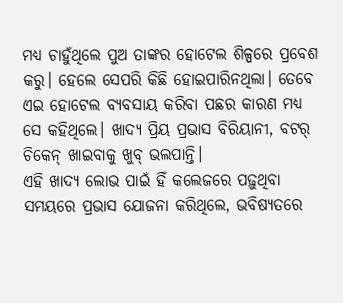ମଧ୍ୟ ଚାହୁଁଥିଲେ ପୁଅ ତାଙ୍କର ହୋଟେଲ ଶିଳ୍ପରେ ପ୍ରବେଶ କରୁ। ହେଲେ ସେପରି କିଛି ହୋଇପାରିନଥିଲା। ତେବେ ଏଇ ହୋଟେଲ ବ୍ୟବସାୟ କରିବା ପଛର କାରଣ ମଧ୍ୟ ସେ କହିଥିଲେ। ଖାଦ୍ୟ ପ୍ରିୟ ପ୍ରଭାସ ବିରିୟାନୀ, ବଟର୍ ଚିକେନ୍ ଖାଇବାକୁ ଖୁବ୍ ଭଲପାନ୍ତି।
ଏହି ଖାଦ୍ୟ ଲୋଭ ପାଇଁ ହିଁ କଲେଜରେ ପଢ଼ୁଥିବା ସମୟରେ ପ୍ରଭାସ ଯୋଜନା କରିଥିଲେ, ଭବିଷ୍ୟତରେ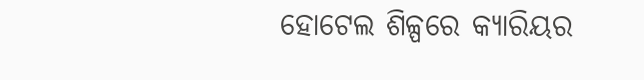ହୋଟେଲ ଶିଳ୍ପରେ କ୍ୟାରିୟର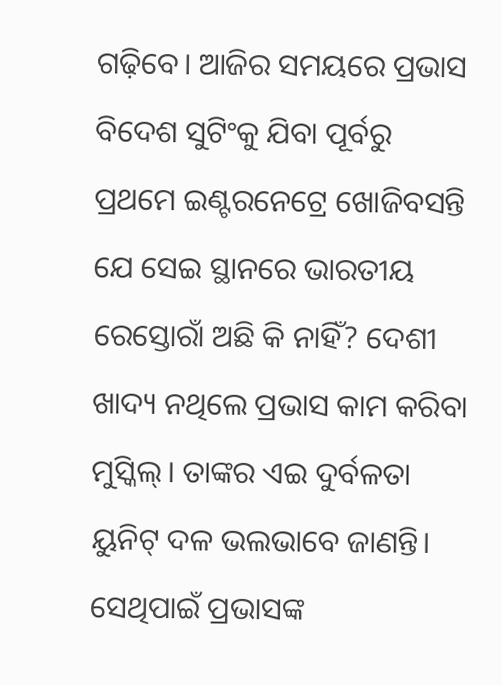ଗଢ଼ିବେ। ଆଜିର ସମୟରେ ପ୍ରଭାସ ବିଦେଶ ସୁଟିଂକୁ ଯିବା ପୂର୍ବରୁ ପ୍ରଥମେ ଇଣ୍ଟରନେଟ୍ରେ ଖୋଜିବସନ୍ତି ଯେ ସେଇ ସ୍ଥାନରେ ଭାରତୀୟ ରେସ୍ତୋରାଁ ଅଛି କି ନାହିଁ? ଦେଶୀ ଖାଦ୍ୟ ନଥିଲେ ପ୍ରଭାସ କାମ କରିବା ମୁସ୍କିଲ୍। ତାଙ୍କର ଏଇ ଦୁର୍ବଳତା ୟୁନିଟ୍ ଦଳ ଭଲଭାବେ ଜାଣନ୍ତି। ସେଥିପାଇଁ ପ୍ରଭାସଙ୍କ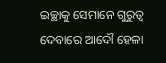ଇଚ୍ଛାକୁ ସେମାନେ ଗୁରୁତ୍ବ ଦେବାରେ ଆଦୌ ହେଳା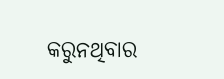କରୁନଥିବାର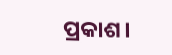ପ୍ରକାଶ।